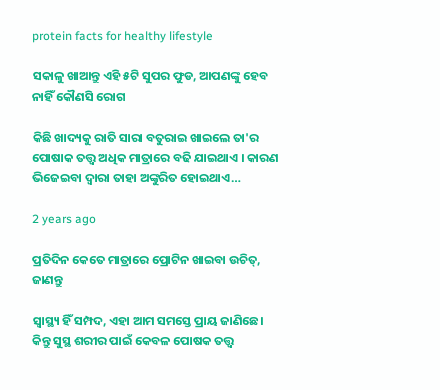protein facts for healthy lifestyle

ସକାଳୁ ଖାଆନ୍ତୁ ଏହି ୫ଟି ସୁପର ଫୁଡ, ଆପଣଙ୍କୁ ହେବ ନାହିଁ କୌଣସି ରୋଗ

କିଛି ଖାଦ୍ୟକୁ ରାତି ସାରା ବତୁରାଇ ଖାଇଲେ ତା'ର ପୋଷାକ ତତ୍ତ୍ୱ ଅଧିକ ମାତ୍ରାରେ ବଢି ଯାଇଥାଏ । କାରଣ ଭିଜେଇବା ଦ୍ୱାରା ତାହା ଅଙ୍କୁରିତ ହୋଇଥାଏ…

2 years ago

ପ୍ରତିଦିନ କେତେ ମାତ୍ରାରେ ପ୍ରୋଟିନ ଖାଇବା ଉଚିତ୍‌, ଜାଣନ୍ତୁ

ସ୍ୱାସ୍ଥ୍ୟ ହିଁ ସମ୍ପଦ, ଏହା ଆମ ସମସ୍ତେ ପ୍ରାୟ ଜାଣିଛେ। କିନ୍ତୁ ସୁସ୍ଥ ଶରୀର ପାଇଁ କେବଳ ପୋଷକ ତତ୍ତ୍ୱ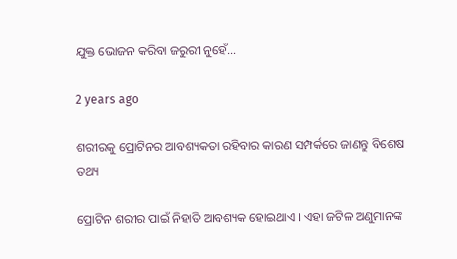ଯୁକ୍ତ ଭୋଜନ କରିବା ଜରୁରୀ ନୁହେଁ…

2 years ago

ଶରୀରକୁ ପ୍ରୋଟିନର ଆବଶ୍ୟକତା ରହିବାର କାରଣ ସମ୍ପର୍କରେ ଜାଣନ୍ତୁ ବିଶେଷ ତଥ୍ୟ

ପ୍ରୋଟିନ ଶରୀର ପାଇଁ ନିହାତି ଆବଶ୍ୟକ ହୋଇଥାଏ । ଏହା ଜଟିଳ ଅଣୁମାନଙ୍କ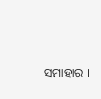ସମାହାର ।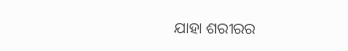ଯାହା ଶରୀରର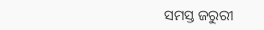ସମସ୍ତ ଜରୁରୀ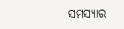ସମସ୍ୟାର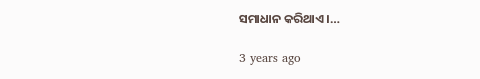ସମାଧାନ କରିଥାଏ ।…

3 years ago